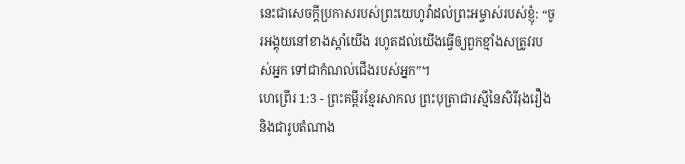នេះជាសេចក្ដីប្រកាសរបស់ព្រះយេហូវ៉ាដល់ព្រះអម្ចាស់របស់ខ្ញុំ: “ចូរអង្គុយនៅខាងស្ដាំយើង រហូតដល់យើងធ្វើឲ្យពួកខ្មាំងសត្រូវរបស់អ្នក ទៅជាកំណល់ជើងរបស់អ្នក”។
ហេព្រើរ 1:3 - ព្រះគម្ពីរខ្មែរសាកល ព្រះបុត្រាជារស្មីនៃសិរីរុងរឿង និងជារូបតំណាង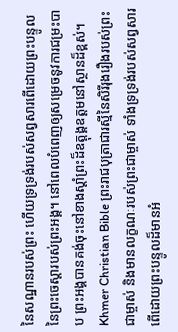នៃសណ្ឋានរបស់ព្រះ ហើយទ្រទ្រង់របស់សព្វសារពើដោយព្រះបន្ទូលនៃព្រះចេស្ដារបស់ព្រះអង្គ។ នៅពេលបំពេញឲ្យសម្រេចនូវការជម្រះបាប ព្រះអង្គបានគង់ចុះនៅខាងស្ដាំព្រះដ៏ឧត្ដុង្គឧត្ដមនៅស្ថានដ៏ខ្ពស់។ Khmer Christian Bible ព្រះរាជបុត្រាជារស្មីនៃសិរីរុងរឿងរបស់ព្រះជាម្ចាស់ និងមានលក្ខណៈរបស់ព្រះជាម្ចាស់ ទាំងទ្រទ្រង់របស់សព្វសារពើដោយព្រះបន្ទូលដ៏មានអំ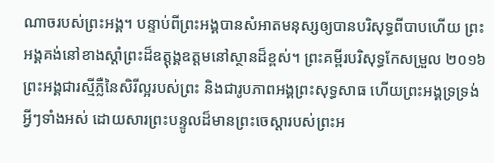ណាចរបស់ព្រះអង្គ។ បន្ទាប់ពីព្រះអង្គបានសំអាតមនុស្សឲ្យបានបរិសុទ្ធពីបាបហើយ ព្រះអង្គគង់នៅខាងស្តាំព្រះដ៏ឧត្ដុង្គឧត្ដមនៅស្ថានដ៏ខ្ពស់។ ព្រះគម្ពីរបរិសុទ្ធកែសម្រួល ២០១៦ ព្រះអង្គជារស្មីភ្លឺនៃសិរីល្អរបស់ព្រះ និងជារូបភាពអង្គព្រះសុទ្ធសាធ ហើយព្រះអង្គទ្រទ្រង់អ្វីៗទាំងអស់ ដោយសារព្រះបន្ទូលដ៏មានព្រះចេស្តារបស់ព្រះអ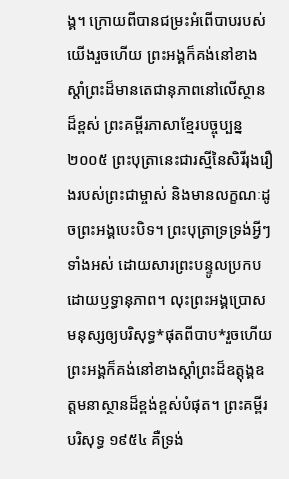ង្គ។ ក្រោយពីបានជម្រះអំពើបាបរបស់យើងរួចហើយ ព្រះអង្គក៏គង់នៅខាងស្តាំព្រះដ៏មានតេជានុភាពនៅលើស្ថានដ៏ខ្ពស់ ព្រះគម្ពីរភាសាខ្មែរបច្ចុប្បន្ន ២០០៥ ព្រះបុត្រានេះជារស្មីនៃសិរីរុងរឿងរបស់ព្រះជាម្ចាស់ និងមានលក្ខណៈដូចព្រះអង្គបេះបិទ។ ព្រះបុត្រាទ្រទ្រង់អ្វីៗទាំងអស់ ដោយសារព្រះបន្ទូលប្រកបដោយឫទ្ធានុភាព។ លុះព្រះអង្គប្រោសមនុស្សឲ្យបរិសុទ្ធ*ផុតពីបាប*រួចហើយ ព្រះអង្គក៏គង់នៅខាងស្ដាំព្រះដ៏ឧត្តុង្គឧត្ដមនាស្ថានដ៏ខ្ពង់ខ្ពស់បំផុត។ ព្រះគម្ពីរបរិសុទ្ធ ១៩៥៤ គឺទ្រង់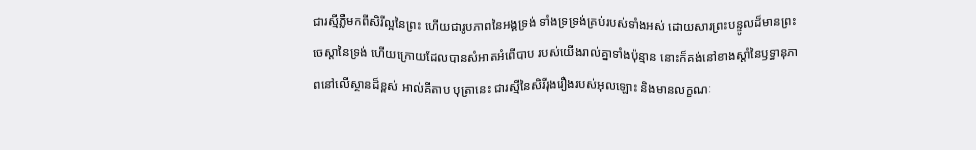ជារស្មីភ្លឺមកពីសិរីល្អនៃព្រះ ហើយជារូបភាពនៃអង្គទ្រង់ ទាំងទ្រទ្រង់គ្រប់របស់ទាំងអស់ ដោយសារព្រះបន្ទូលដ៏មានព្រះចេស្តានៃទ្រង់ ហើយក្រោយដែលបានសំអាតអំពើបាប របស់យើងរាល់គ្នាទាំងប៉ុន្មាន នោះក៏គង់នៅខាងស្តាំនៃឫទ្ធានុភាពនៅលើស្ថានដ៏ខ្ពស់ អាល់គីតាប បុត្រានេះ ជារស្មីនៃសិរីរុងរឿងរបស់អុលឡោះ និងមានលក្ខណៈ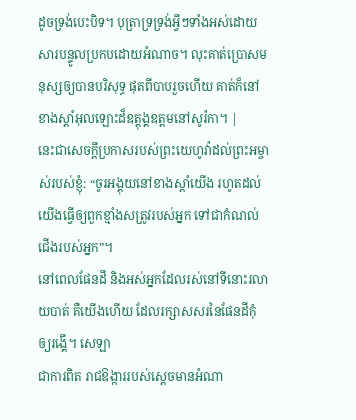ដូចទ្រង់បេះបិទ។ បុត្រាទ្រទ្រង់អ្វីៗទាំងអស់ដោយសារបន្ទូលប្រកបដោយអំណាច។ លុះគាត់ប្រោសមនុស្សឲ្យបានបរិសុទ្ធ ផុតពីបាបរួចហើយ គាត់ក៏នៅខាងស្ដាំអុលឡោះដ៏ឧត្តុង្គឧត្ដមនៅសូរ៉កា។ |
នេះជាសេចក្ដីប្រកាសរបស់ព្រះយេហូវ៉ាដល់ព្រះអម្ចាស់របស់ខ្ញុំ: “ចូរអង្គុយនៅខាងស្ដាំយើង រហូតដល់យើងធ្វើឲ្យពួកខ្មាំងសត្រូវរបស់អ្នក ទៅជាកំណល់ជើងរបស់អ្នក”។
នៅពេលផែនដី និងអស់អ្នកដែលរស់នៅទីនោះរលាយបាត់ គឺយើងហើយ ដែលរក្សាសសរនៃផែនដីកុំឲ្យរង្គើ។ សេឡា
ជាការពិត រាជឱង្ការរបស់ស្ដេចមានអំណា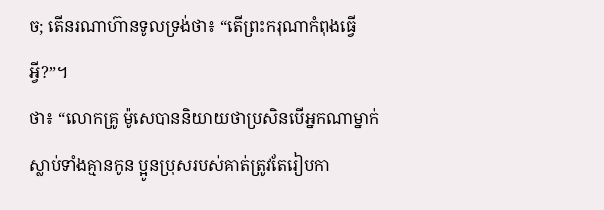ច; តើនរណាហ៊ានទូលទ្រង់ថា៖ “តើព្រះករុណាកំពុងធ្វើអ្វី?”។
ថា៖ “លោកគ្រូ ម៉ូសេបាននិយាយថាប្រសិនបើអ្នកណាម្នាក់ស្លាប់ទាំងគ្មានកូន ប្អូនប្រុសរបស់គាត់ត្រូវតែរៀបកា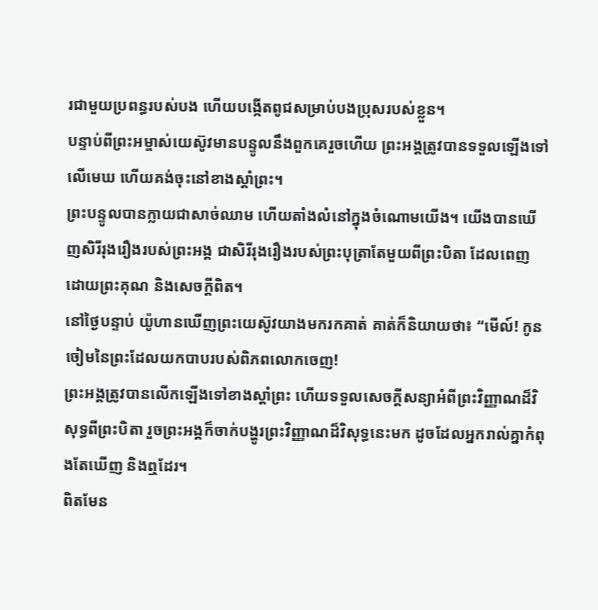រជាមួយប្រពន្ធរបស់បង ហើយបង្កើតពូជសម្រាប់បងប្រុសរបស់ខ្លួន។
បន្ទាប់ពីព្រះអម្ចាស់យេស៊ូវមានបន្ទូលនឹងពួកគេរួចហើយ ព្រះអង្គត្រូវបានទទួលឡើងទៅលើមេឃ ហើយគង់ចុះនៅខាងស្ដាំព្រះ។
ព្រះបន្ទូលបានក្លាយជាសាច់ឈាម ហើយតាំងលំនៅក្នុងចំណោមយើង។ យើងបានឃើញសិរីរុងរឿងរបស់ព្រះអង្គ ជាសិរីរុងរឿងរបស់ព្រះបុត្រាតែមួយពីព្រះបិតា ដែលពេញដោយព្រះគុណ និងសេចក្ដីពិត។
នៅថ្ងៃបន្ទាប់ យ៉ូហានឃើញព្រះយេស៊ូវយាងមករកគាត់ គាត់ក៏និយាយថា៖ “មើល៍! កូនចៀមនៃព្រះដែលយកបាបរបស់ពិភពលោកចេញ!
ព្រះអង្គត្រូវបានលើកឡើងទៅខាងស្ដាំព្រះ ហើយទទួលសេចក្ដីសន្យាអំពីព្រះវិញ្ញាណដ៏វិសុទ្ធពីព្រះបិតា រួចព្រះអង្គក៏ចាក់បង្ហូរព្រះវិញ្ញាណដ៏វិសុទ្ធនេះមក ដូចដែលអ្នករាល់គ្នាកំពុងតែឃើញ និងឮដែរ។
ពិតមែន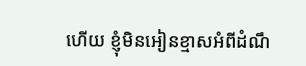ហើយ ខ្ញុំមិនអៀនខ្មាសអំពីដំណឹ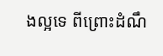ងល្អទេ ពីព្រោះដំណឹ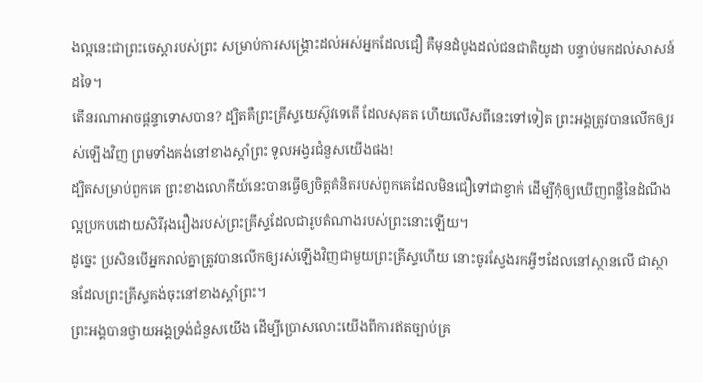ងល្អនេះជាព្រះចេស្ដារបស់ព្រះ សម្រាប់ការសង្គ្រោះដល់អស់អ្នកដែលជឿ គឺមុនដំបូងដល់ជនជាតិយូដា បន្ទាប់មកដល់សាសន៍ដទៃ។
តើនរណាអាចផ្ដន្ទាទោសបាន? ដ្បិតគឺព្រះគ្រីស្ទយេស៊ូវទេតើ ដែលសុគត ហើយលើសពីនេះទៅទៀត ព្រះអង្គត្រូវបានលើកឲ្យរស់ឡើងវិញ ព្រមទាំងគង់នៅខាងស្ដាំព្រះ ទូលអង្វរជំនួសយើងផង!
ដ្បិតសម្រាប់ពួកគេ ព្រះខាងលោកីយ៍នេះបានធ្វើឲ្យចិត្តគំនិតរបស់ពួកគេដែលមិនជឿទៅជាខ្វាក់ ដើម្បីកុំឲ្យឃើញពន្លឺនៃដំណឹងល្អប្រកបដោយសិរីរុងរឿងរបស់ព្រះគ្រីស្ទដែលជារូបតំណាងរបស់ព្រះនោះឡើយ។
ដូច្នេះ ប្រសិនបើអ្នករាល់គ្នាត្រូវបានលើកឲ្យរស់ឡើងវិញជាមួយព្រះគ្រីស្ទហើយ នោះចូរស្វែងរកអ្វីៗដែលនៅស្ថានលើ ជាស្ថានដែលព្រះគ្រីស្ទគង់ចុះនៅខាងស្ដាំព្រះ។
ព្រះអង្គបានថ្វាយអង្គទ្រង់ជំនួសយើង ដើម្បីប្រោសលោះយើងពីការឥតច្បាប់គ្រ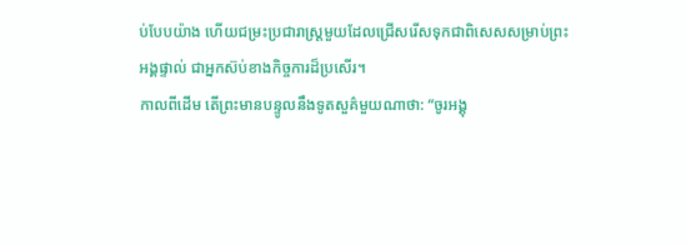ប់បែបយ៉ាង ហើយជម្រះប្រជារាស្ត្រមួយដែលជ្រើសរើសទុកជាពិសេសសម្រាប់ព្រះអង្គផ្ទាល់ ជាអ្នកស៊ប់ខាងកិច្ចការដ៏ប្រសើរ។
កាលពីដើម តើព្រះមានបន្ទូលនឹងទូតសួគ៌មួយណាថា: “ចូរអង្គុ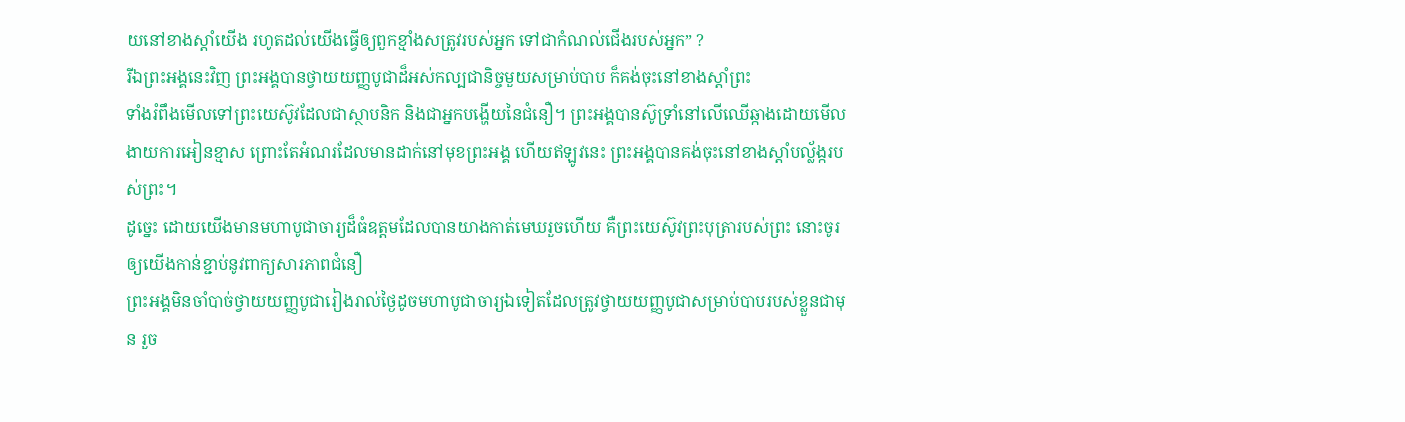យនៅខាងស្ដាំយើង រហូតដល់យើងធ្វើឲ្យពួកខ្មាំងសត្រូវរបស់អ្នក ទៅជាកំណល់ជើងរបស់អ្នក” ?
រីឯព្រះអង្គនេះវិញ ព្រះអង្គបានថ្វាយយញ្ញបូជាដ៏អស់កល្បជានិច្ចមួយសម្រាប់បាប ក៏គង់ចុះនៅខាងស្ដាំព្រះ
ទាំងរំពឹងមើលទៅព្រះយេស៊ូវដែលជាស្ថាបនិក និងជាអ្នកបង្ហើយនៃជំនឿ។ ព្រះអង្គបានស៊ូទ្រាំនៅលើឈើឆ្កាងដោយមើលងាយការអៀនខ្មាស ព្រោះតែអំណរដែលមានដាក់នៅមុខព្រះអង្គ ហើយឥឡូវនេះ ព្រះអង្គបានគង់ចុះនៅខាងស្ដាំបល្ល័ង្ករបស់ព្រះ។
ដូច្នេះ ដោយយើងមានមហាបូជាចារ្យដ៏ធំឧត្ដមដែលបានយាងកាត់មេឃរួចហើយ គឺព្រះយេស៊ូវព្រះបុត្រារបស់ព្រះ នោះចូរឲ្យយើងកាន់ខ្ជាប់នូវពាក្យសារភាពជំនឿ
ព្រះអង្គមិនចាំបាច់ថ្វាយយញ្ញបូជារៀងរាល់ថ្ងៃដូចមហាបូជាចារ្យឯទៀតដែលត្រូវថ្វាយយញ្ញបូជាសម្រាប់បាបរបស់ខ្លួនជាមុន រួច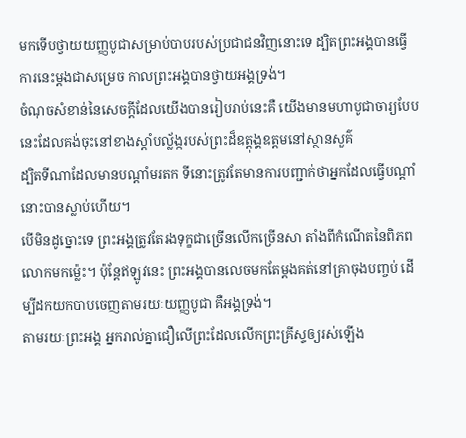មកទើបថ្វាយយញ្ញបូជាសម្រាប់បាបរបស់ប្រជាជនវិញនោះទេ ដ្បិតព្រះអង្គបានធ្វើការនេះម្ដងជាសម្រេច កាលព្រះអង្គបានថ្វាយអង្គទ្រង់។
ចំណុចសំខាន់នៃសេចក្ដីដែលយើងបានរៀបរាប់នេះគឺ យើងមានមហាបូជាចារ្យបែបនេះដែលគង់ចុះនៅខាងស្ដាំបល្ល័ង្ករបស់ព្រះដ៏ឧត្ដុង្គឧត្ដមនៅស្ថានសួគ៌
ដ្បិតទីណាដែលមានបណ្ដាំមរតក ទីនោះត្រូវតែមានការបញ្ជាក់ថាអ្នកដែលធ្វើបណ្ដាំនោះបានស្លាប់ហើយ។
បើមិនដូច្នោះទេ ព្រះអង្គត្រូវតែរងទុក្ខជាច្រើនលើកច្រើនសា តាំងពីកំណើតនៃពិភពលោកមកម្ល៉េះ។ ប៉ុន្តែឥឡូវនេះ ព្រះអង្គបានលេចមកតែម្ដងគត់នៅគ្រាចុងបញ្ចប់ ដើម្បីដកយកបាបចេញតាមរយៈយញ្ញបូជា គឺអង្គទ្រង់។
តាមរយៈព្រះអង្គ អ្នករាល់គ្នាជឿលើព្រះដែលលើកព្រះគ្រីស្ទឲ្យរស់ឡើង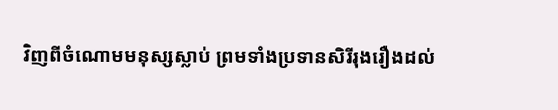វិញពីចំណោមមនុស្សស្លាប់ ព្រមទាំងប្រទានសិរីរុងរឿងដល់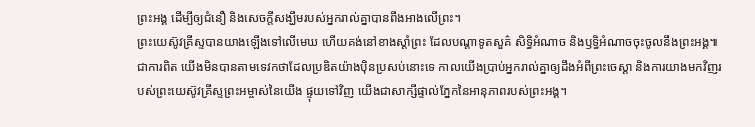ព្រះអង្គ ដើម្បីឲ្យជំនឿ និងសេចក្ដីសង្ឃឹមរបស់អ្នករាល់គ្នាបានពឹងអាងលើព្រះ។
ព្រះយេស៊ូវគ្រីស្ទបានយាងឡើងទៅលើមេឃ ហើយគង់នៅខាងស្ដាំព្រះ ដែលបណ្ដាទូតសួគ៌ សិទ្ធិអំណាច និងឫទ្ធិអំណាចចុះចូលនឹងព្រះអង្គ៕
ជាការពិត យើងមិនបានតាមទេវកថាដែលប្រឌិតយ៉ាងប៉ិនប្រសប់នោះទេ កាលយើងប្រាប់អ្នករាល់គ្នាឲ្យដឹងអំពីព្រះចេស្ដា និងការយាងមកវិញរបស់ព្រះយេស៊ូវគ្រីស្ទព្រះអម្ចាស់នៃយើង ផ្ទុយទៅវិញ យើងជាសាក្សីផ្ទាល់ភ្នែកនៃអានុភាពរបស់ព្រះអង្គ។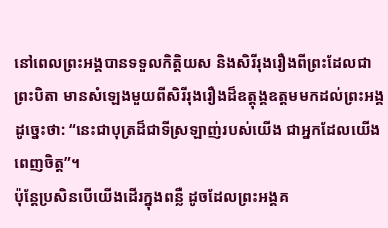នៅពេលព្រះអង្គបានទទួលកិត្តិយស និងសិរីរុងរឿងពីព្រះដែលជាព្រះបិតា មានសំឡេងមួយពីសិរីរុងរឿងដ៏ឧត្ដុង្គឧត្ដមមកដល់ព្រះអង្គដូច្នេះថា: “នេះជាបុត្រដ៏ជាទីស្រឡាញ់របស់យើង ជាអ្នកដែលយើងពេញចិត្ត”។
ប៉ុន្តែប្រសិនបើយើងដើរក្នុងពន្លឺ ដូចដែលព្រះអង្គគ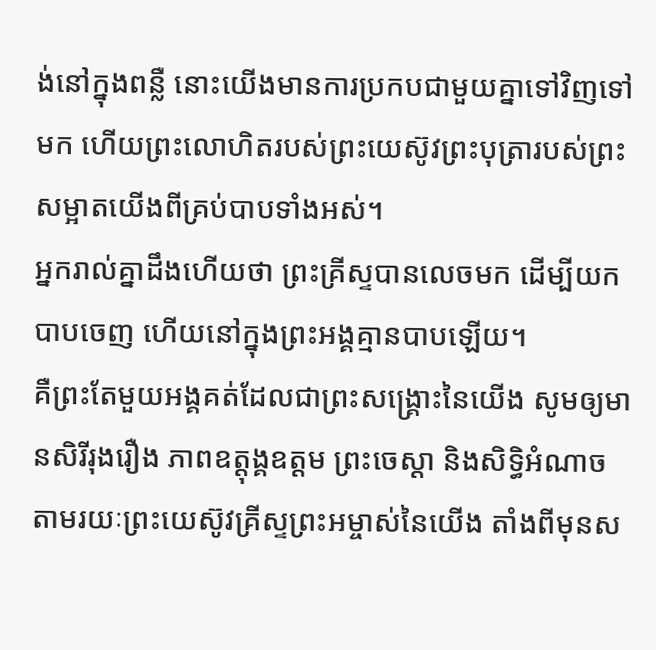ង់នៅក្នុងពន្លឺ នោះយើងមានការប្រកបជាមួយគ្នាទៅវិញទៅមក ហើយព្រះលោហិតរបស់ព្រះយេស៊ូវព្រះបុត្រារបស់ព្រះ សម្អាតយើងពីគ្រប់បាបទាំងអស់។
អ្នករាល់គ្នាដឹងហើយថា ព្រះគ្រីស្ទបានលេចមក ដើម្បីយកបាបចេញ ហើយនៅក្នុងព្រះអង្គគ្មានបាបឡើយ។
គឺព្រះតែមួយអង្គគត់ដែលជាព្រះសង្គ្រោះនៃយើង សូមឲ្យមានសិរីរុងរឿង ភាពឧត្ដុង្គឧត្ដម ព្រះចេស្ដា និងសិទ្ធិអំណាច តាមរយៈព្រះយេស៊ូវគ្រីស្ទព្រះអម្ចាស់នៃយើង តាំងពីមុនស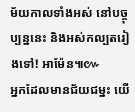ម័យកាលទាំងអស់ នៅបច្ចុប្បន្ននេះ និងអស់កល្បតរៀងទៅ! អាម៉ែន៕៚
អ្នកដែលមានជ័យជម្នះ យើ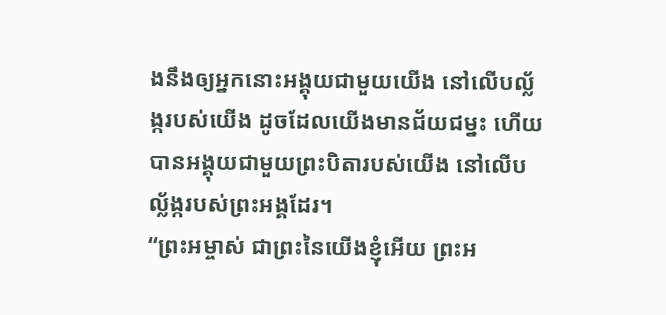ងនឹងឲ្យអ្នកនោះអង្គុយជាមួយយើង នៅលើបល្ល័ង្ករបស់យើង ដូចដែលយើងមានជ័យជម្នះ ហើយបានអង្គុយជាមួយព្រះបិតារបស់យើង នៅលើបល្ល័ង្ករបស់ព្រះអង្គដែរ។
“ព្រះអម្ចាស់ ជាព្រះនៃយើងខ្ញុំអើយ ព្រះអ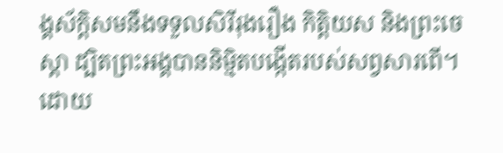ង្គស័ក្ដិសមនឹងទទួលសិរីរុងរឿង កិត្តិយស និងព្រះចេស្ដា ដ្បិតព្រះអង្គបាននិម្មិតបង្កើតរបស់សព្វសារពើ។ ដោយ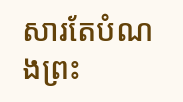សារតែបំណងព្រះ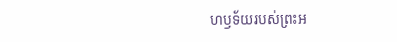ហឫទ័យរបស់ព្រះអ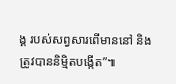ង្គ របស់សព្វសារពើមាននៅ និងត្រូវបាននិម្មិតបង្កើត”៕